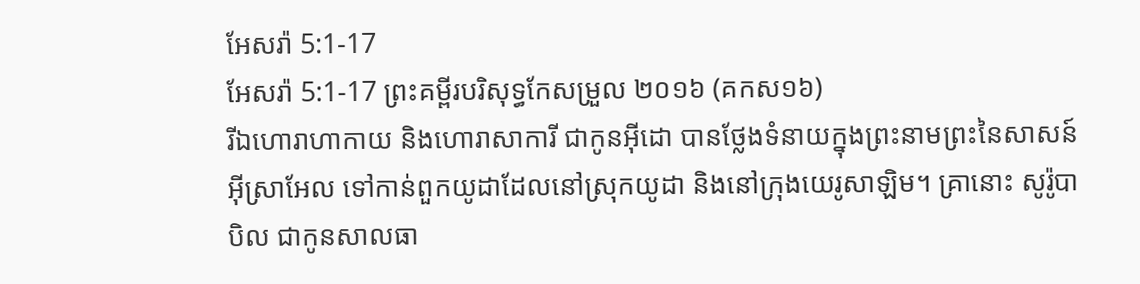អែសរ៉ា 5:1-17
អែសរ៉ា 5:1-17 ព្រះគម្ពីរបរិសុទ្ធកែសម្រួល ២០១៦ (គកស១៦)
រីឯហោរាហាកាយ និងហោរាសាការី ជាកូនអ៊ីដោ បានថ្លែងទំនាយក្នុងព្រះនាមព្រះនៃសាសន៍អ៊ីស្រាអែល ទៅកាន់ពួកយូដាដែលនៅស្រុកយូដា និងនៅក្រុងយេរូសាឡិម។ គ្រានោះ សូរ៉ូបាបិល ជាកូនសាលធា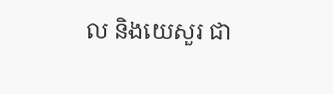ល និងយេសួរ ជា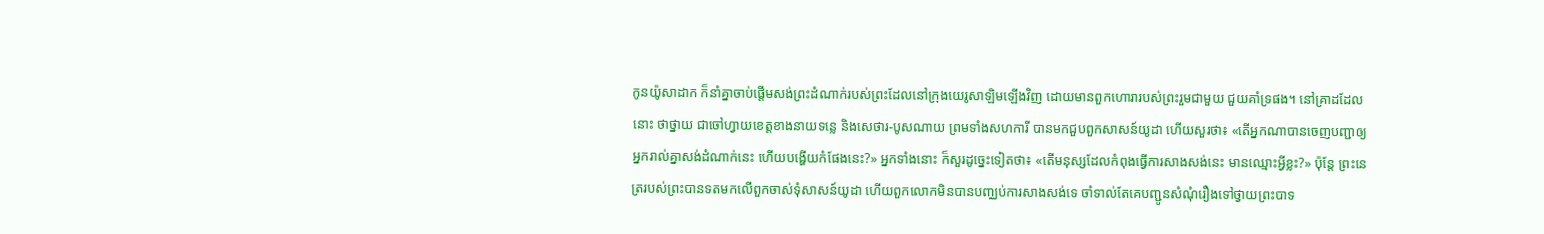កូនយ៉ូសាដាក ក៏នាំគ្នាចាប់ផ្ដើមសង់ព្រះដំណាក់របស់ព្រះដែលនៅក្រុងយេរូសាឡិមឡើងវិញ ដោយមានពួកហោរារបស់ព្រះរួមជាមួយ ជួយគាំទ្រផង។ នៅគ្រាដដែលនោះ ថាថ្នាយ ជាចៅហ្វាយខេត្តខាងនាយទន្លេ និងសេថារ-បូសណាយ ព្រមទាំងសហការី បានមកជួបពួកសាសន៍យូដា ហើយសួរថា៖ «តើអ្នកណាបានចេញបញ្ជាឲ្យអ្នករាល់គ្នាសង់ដំណាក់នេះ ហើយបង្ហើយកំផែងនេះ?» អ្នកទាំងនោះ ក៏សួរដូច្នេះទៀតថា៖ «តើមនុស្សដែលកំពុងធ្វើការសាងសង់នេះ មានឈ្មោះអ្វីខ្លះ?» ប៉ុន្តែ ព្រះនេត្ររបស់ព្រះបានទតមកលើពួកចាស់ទុំសាសន៍យូដា ហើយពួកលោកមិនបានបញ្ឈប់ការសាងសង់ទេ ចាំទាល់តែគេបញ្ជូនសំណុំរឿងទៅថ្វាយព្រះបាទ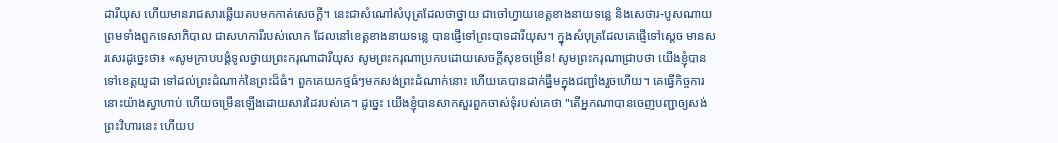ដារីយុស ហើយមានរាជសារឆ្លើយតបមកកាត់សេចក្ដី។ នេះជាសំណៅសំបុត្រដែលថាថ្នាយ ជាចៅហ្វាយខេត្តខាងនាយទន្លេ និងសេថារ-បូសណាយ ព្រមទាំងពួកទេសាភិបាល ជាសហការីរបស់លោក ដែលនៅខេត្តខាងនាយទន្លេ បានផ្ញើទៅព្រះបាទដារីយុស។ ក្នុងសំបុត្រដែលគេផ្ញើទៅស្តេច មានសរសេរដូច្នេះថា៖ «សូមក្រាបបង្គំទូលថ្វាយព្រះករុណាដារីយុស សូមព្រះករុណាប្រកបដោយសេចក្ដីសុខចម្រើន! សូមព្រះករុណាជ្រាបថា យើងខ្ញុំបានទៅខេត្តយូដា ទៅដល់ព្រះដំណាក់នៃព្រះដ៏ធំ។ ពួកគេយកថ្មធំៗមកសង់ព្រះដំណាក់នោះ ហើយគេបានដាក់ធ្នឹមក្នុងជញ្ជាំងរួចហើយ។ គេធ្វើកិច្ចការនោះយ៉ាងស្វាហាប់ ហើយចម្រើនឡើងដោយសារដៃរបស់គេ។ ដូច្នេះ យើងខ្ញុំបានសាកសួរពួកចាស់ទុំរបស់គេថា "តើអ្នកណាបានចេញបញ្ជាឲ្យសង់ព្រះវិហារនេះ ហើយប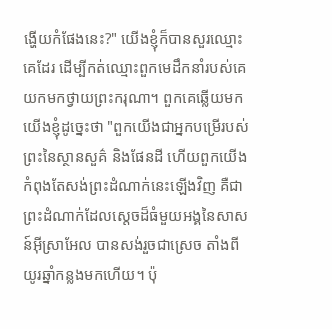ង្ហើយកំផែងនេះ?" យើងខ្ញុំក៏បានសួរឈ្មោះគេដែរ ដើម្បីកត់ឈ្មោះពួកមេដឹកនាំរបស់គេ យកមកថ្វាយព្រះករុណា។ ពួកគេឆ្លើយមកយើងខ្ញុំដូច្នេះថា "ពួកយើងជាអ្នកបម្រើរបស់ព្រះនៃស្ថានសួគ៌ និងផែនដី ហើយពួកយើងកំពុងតែសង់ព្រះដំណាក់នេះឡើងវិញ គឺជាព្រះដំណាក់ដែលស្តេចដ៏ធំមួយអង្គនៃសាសន៍អ៊ីស្រាអែល បានសង់រួចជាស្រេច តាំងពីយូរឆ្នាំកន្លងមកហើយ។ ប៉ុ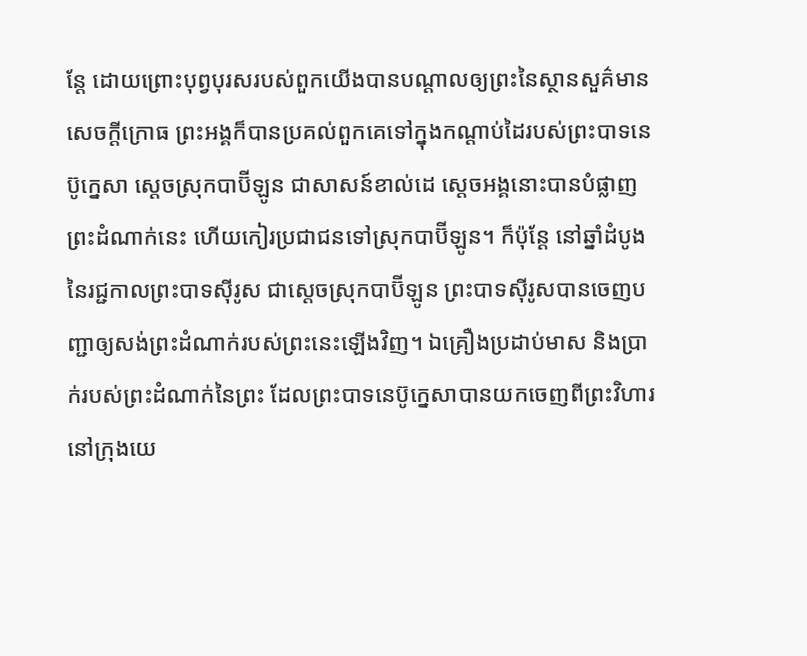ន្ដែ ដោយព្រោះបុព្វបុរសរបស់ពួកយើងបានបណ្ដាលឲ្យព្រះនៃស្ថានសួគ៌មានសេចក្ដីក្រោធ ព្រះអង្គក៏បានប្រគល់ពួកគេទៅក្នុងកណ្ដាប់ដៃរបស់ព្រះបាទនេប៊ូក្នេសា ស្តេចស្រុកបាប៊ីឡូន ជាសាសន៍ខាល់ដេ ស្តេចអង្គនោះបានបំផ្លាញព្រះដំណាក់នេះ ហើយកៀរប្រជាជនទៅស្រុកបាប៊ីឡូន។ ក៏ប៉ុន្ដែ នៅឆ្នាំដំបូងនៃរជ្ជកាលព្រះបាទស៊ីរូស ជាស្តេចស្រុកបាប៊ីឡូន ព្រះបាទស៊ីរូសបានចេញបញ្ជាឲ្យសង់ព្រះដំណាក់របស់ព្រះនេះឡើងវិញ។ ឯគ្រឿងប្រដាប់មាស និងប្រាក់របស់ព្រះដំណាក់នៃព្រះ ដែលព្រះបាទនេប៊ូក្នេសាបានយកចេញពីព្រះវិហារនៅក្រុងយេ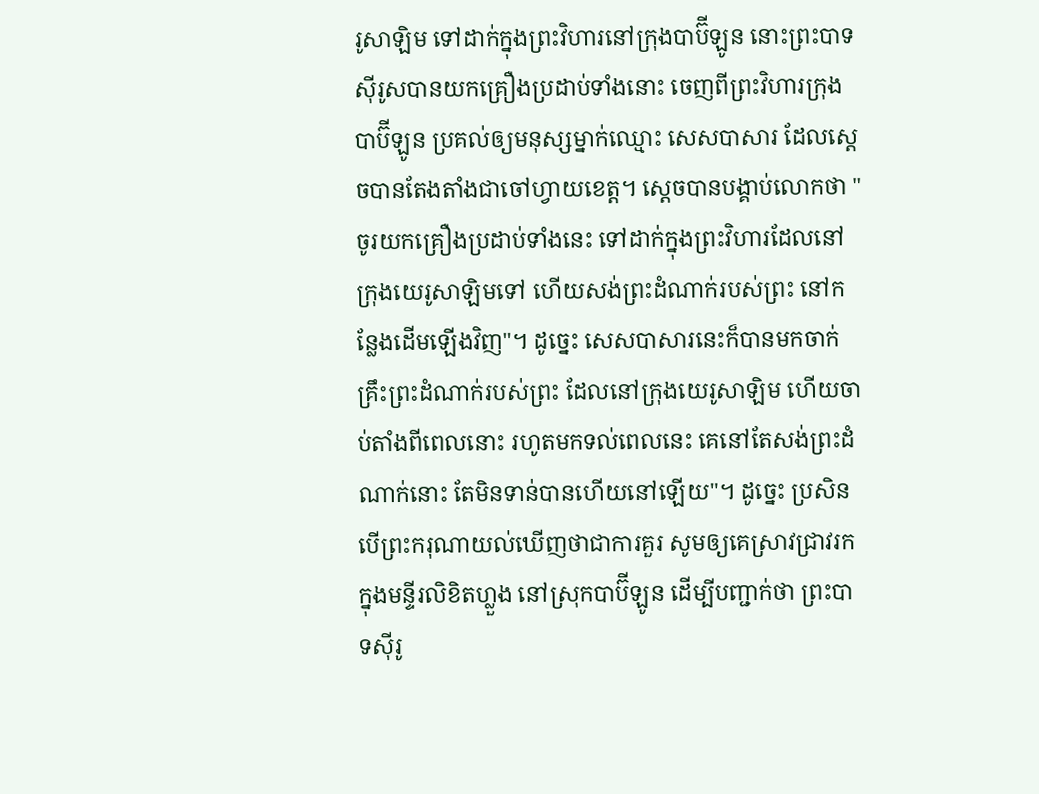រូសាឡិម ទៅដាក់ក្នុងព្រះវិហារនៅក្រុងបាប៊ីឡូន នោះព្រះបាទស៊ីរូសបានយកគ្រឿងប្រដាប់ទាំងនោះ ចេញពីព្រះវិហារក្រុងបាប៊ីឡូន ប្រគល់ឲ្យមនុស្សម្នាក់ឈ្មោះ សេសបាសារ ដែលស្ដេចបានតែងតាំងជាចៅហ្វាយខេត្ត។ ស្ដេចបានបង្គាប់លោកថា "ចូរយកគ្រឿងប្រដាប់ទាំងនេះ ទៅដាក់ក្នុងព្រះវិហារដែលនៅក្រុងយេរូសាឡិមទៅ ហើយសង់ព្រះដំណាក់របស់ព្រះ នៅកន្លែងដើមឡើងវិញ"។ ដូច្នេះ សេសបាសារនេះក៏បានមកចាក់គ្រឹះព្រះដំណាក់របស់ព្រះ ដែលនៅក្រុងយេរូសាឡិម ហើយចាប់តាំងពីពេលនោះ រហូតមកទល់ពេលនេះ គេនៅតែសង់ព្រះដំណាក់នោះ តែមិនទាន់បានហើយនៅឡើយ"។ ដូច្នេះ ប្រសិនបើព្រះករុណាយល់ឃើញថាជាការគួរ សូមឲ្យគេស្រាវជ្រាវរកក្នុងមន្ទីរលិខិតហ្លួង នៅស្រុកបាប៊ីឡូន ដើម្បីបញ្ជាក់ថា ព្រះបាទស៊ីរូ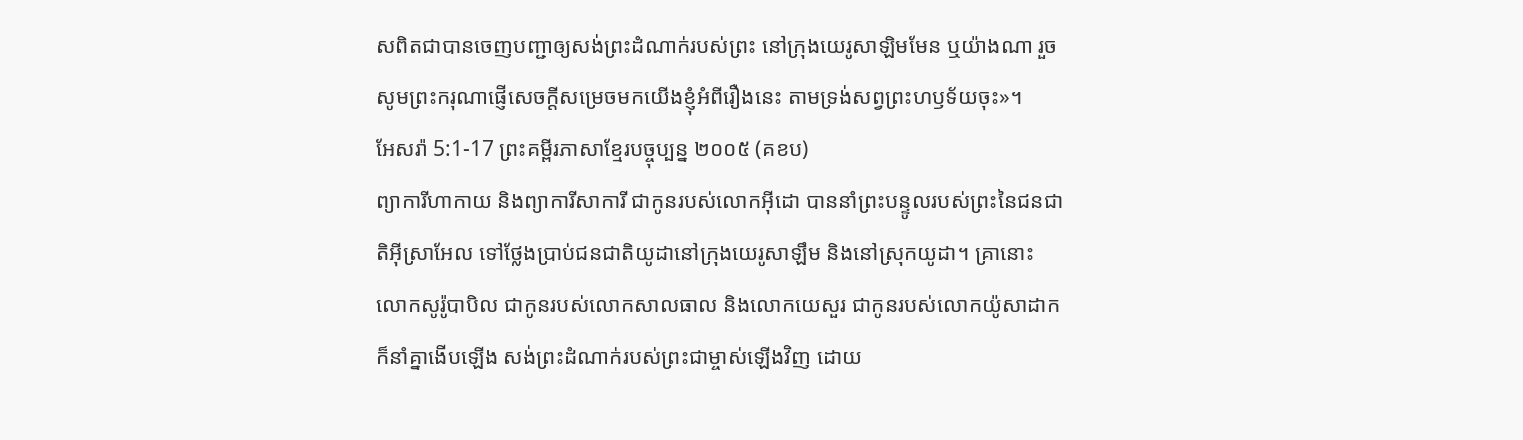សពិតជាបានចេញបញ្ជាឲ្យសង់ព្រះដំណាក់របស់ព្រះ នៅក្រុងយេរូសាឡិមមែន ឬយ៉ាងណា រួចសូមព្រះករុណាផ្ញើសេចក្ដីសម្រេចមកយើងខ្ញុំអំពីរឿងនេះ តាមទ្រង់សព្វព្រះហឫទ័យចុះ»។
អែសរ៉ា 5:1-17 ព្រះគម្ពីរភាសាខ្មែរបច្ចុប្បន្ន ២០០៥ (គខប)
ព្យាការីហាកាយ និងព្យាការីសាការី ជាកូនរបស់លោកអ៊ីដោ បាននាំព្រះបន្ទូលរបស់ព្រះនៃជនជាតិអ៊ីស្រាអែល ទៅថ្លែងប្រាប់ជនជាតិយូដានៅក្រុងយេរូសាឡឹម និងនៅស្រុកយូដា។ គ្រានោះ លោកសូរ៉ូបាបិល ជាកូនរបស់លោកសាលធាល និងលោកយេសួរ ជាកូនរបស់លោកយ៉ូសាដាក ក៏នាំគ្នាងើបឡើង សង់ព្រះដំណាក់របស់ព្រះជាម្ចាស់ឡើងវិញ ដោយ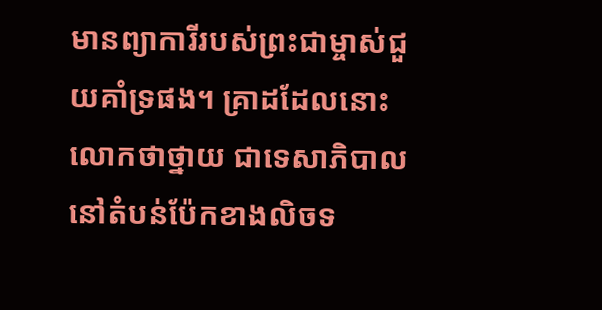មានព្យាការីរបស់ព្រះជាម្ចាស់ជួយគាំទ្រផង។ គ្រាដដែលនោះ លោកថាថ្នាយ ជាទេសាភិបាលនៅតំបន់ប៉ែកខាងលិចទ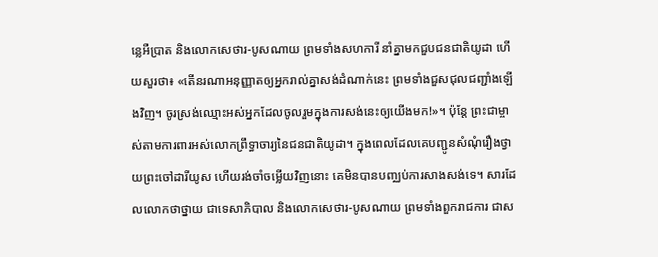ន្លេអឺប្រាត និងលោកសេថារ-បូសណាយ ព្រមទាំងសហការី នាំគ្នាមកជួបជនជាតិយូដា ហើយសួរថា៖ «តើនរណាអនុញ្ញាតឲ្យអ្នករាល់គ្នាសង់ដំណាក់នេះ ព្រមទាំងជួសជុលជញ្ជាំងឡើងវិញ។ ចូរស្រង់ឈ្មោះអស់អ្នកដែលចូលរួមក្នុងការសង់នេះឲ្យយើងមក!»។ ប៉ុន្តែ ព្រះជាម្ចាស់តាមការពារអស់លោកព្រឹទ្ធាចារ្យនៃជនជាតិយូដា។ ក្នុងពេលដែលគេបញ្ជូនសំណុំរឿងថ្វាយព្រះចៅដារីយូស ហើយរង់ចាំចម្លើយវិញនោះ គេមិនបានបញ្ឈប់ការសាងសង់ទេ។ សារដែលលោកថាថ្នាយ ជាទេសាភិបាល និងលោកសេថារ-បូសណាយ ព្រមទាំងពួករាជការ ជាស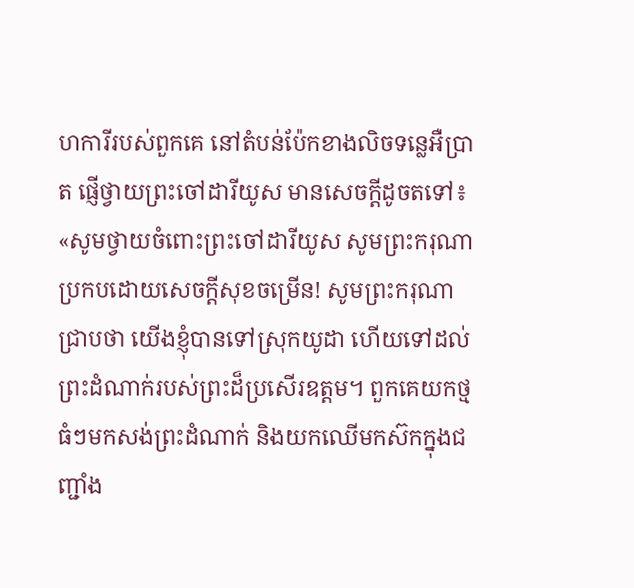ហការីរបស់ពួកគេ នៅតំបន់ប៉ែកខាងលិចទន្លេអឺប្រាត ផ្ញើថ្វាយព្រះចៅដារីយូស មានសេចក្ដីដូចតទៅ៖ «សូមថ្វាយចំពោះព្រះចៅដារីយូស សូមព្រះករុណាប្រកបដោយសេចក្ដីសុខចម្រើន! សូមព្រះករុណាជ្រាបថា យើងខ្ញុំបានទៅស្រុកយូដា ហើយទៅដល់ព្រះដំណាក់របស់ព្រះដ៏ប្រសើរឧត្ដម។ ពួកគេយកថ្មធំៗមកសង់ព្រះដំណាក់ និងយកឈើមកស៊កក្នុងជញ្ជាំង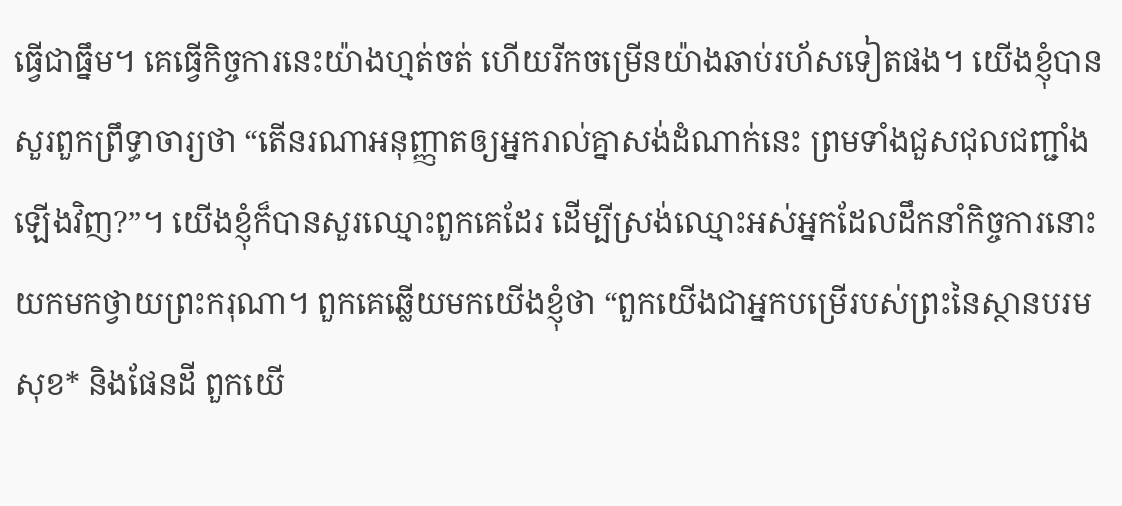ធ្វើជាធ្នឹម។ គេធ្វើកិច្ចការនេះយ៉ាងហ្មត់ចត់ ហើយរីកចម្រើនយ៉ាងឆាប់រហ័សទៀតផង។ យើងខ្ញុំបានសួរពួកព្រឹទ្ធាចារ្យថា “តើនរណាអនុញ្ញាតឲ្យអ្នករាល់គ្នាសង់ដំណាក់នេះ ព្រមទាំងជួសជុលជញ្ជាំងឡើងវិញ?”។ យើងខ្ញុំក៏បានសួរឈ្មោះពួកគេដែរ ដើម្បីស្រង់ឈ្មោះអស់អ្នកដែលដឹកនាំកិច្ចការនោះ យកមកថ្វាយព្រះករុណា។ ពួកគេឆ្លើយមកយើងខ្ញុំថា “ពួកយើងជាអ្នកបម្រើរបស់ព្រះនៃស្ថានបរមសុខ* និងផែនដី ពួកយើ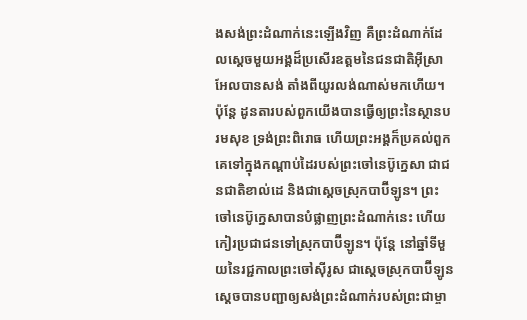ងសង់ព្រះដំណាក់នេះឡើងវិញ គឺព្រះដំណាក់ដែលស្ដេចមួយអង្គដ៏ប្រសើរឧត្ដមនៃជនជាតិអ៊ីស្រាអែលបានសង់ តាំងពីយូរលង់ណាស់មកហើយ។ ប៉ុន្តែ ដូនតារបស់ពួកយើងបានធ្វើឲ្យព្រះនៃស្ថានបរមសុខ ទ្រង់ព្រះពិរោធ ហើយព្រះអង្គក៏ប្រគល់ពួកគេទៅក្នុងកណ្ដាប់ដៃរបស់ព្រះចៅនេប៊ូក្នេសា ជាជនជាតិខាល់ដេ និងជាស្ដេចស្រុកបាប៊ីឡូន។ ព្រះចៅនេប៊ូក្នេសាបានបំផ្លាញព្រះដំណាក់នេះ ហើយកៀរប្រជាជនទៅស្រុកបាប៊ីឡូន។ ប៉ុន្តែ នៅឆ្នាំទីមួយនៃរជ្ជកាលព្រះចៅស៊ីរូស ជាស្ដេចស្រុកបាប៊ីឡូន ស្ដេចបានបញ្ជាឲ្យសង់ព្រះដំណាក់របស់ព្រះជាម្ចា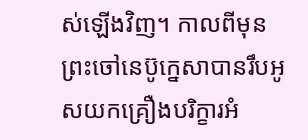ស់ឡើងវិញ។ កាលពីមុនព្រះចៅនេប៊ូក្នេសាបានរឹបអូសយកគ្រឿងបរិក្ខារអំ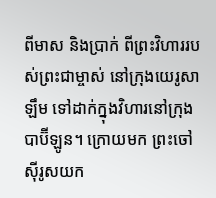ពីមាស និងប្រាក់ ពីព្រះវិហាររបស់ព្រះជាម្ចាស់ នៅក្រុងយេរូសាឡឹម ទៅដាក់ក្នុងវិហារនៅក្រុងបាប៊ីឡូន។ ក្រោយមក ព្រះចៅស៊ីរូសយក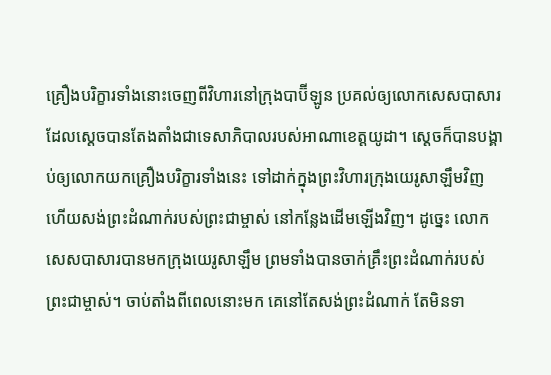គ្រឿងបរិក្ខារទាំងនោះចេញពីវិហារនៅក្រុងបាប៊ីឡូន ប្រគល់ឲ្យលោកសេសបាសារ ដែលស្ដេចបានតែងតាំងជាទេសាភិបាលរបស់អាណាខេត្តយូដា។ ស្ដេចក៏បានបង្គាប់ឲ្យលោកយកគ្រឿងបរិក្ខារទាំងនេះ ទៅដាក់ក្នុងព្រះវិហារក្រុងយេរូសាឡឹមវិញ ហើយសង់ព្រះដំណាក់របស់ព្រះជាម្ចាស់ នៅកន្លែងដើមឡើងវិញ។ ដូច្នេះ លោកសេសបាសារបានមកក្រុងយេរូសាឡឹម ព្រមទាំងបានចាក់គ្រឹះព្រះដំណាក់របស់ព្រះជាម្ចាស់។ ចាប់តាំងពីពេលនោះមក គេនៅតែសង់ព្រះដំណាក់ តែមិនទា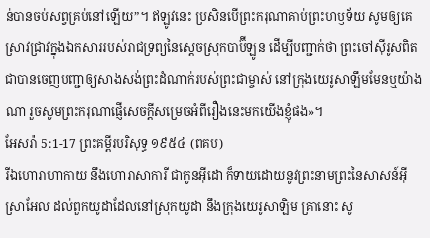ន់បានចប់សព្វគ្រប់នៅឡើយ”។ ឥឡូវនេះ ប្រសិនបើព្រះករុណាគាប់ព្រះហឫទ័យ សូមឲ្យគេស្រាវជ្រាវក្នុងឯកសាររបស់រាជទ្រព្យនៃស្ដេចស្រុកបាប៊ីឡូន ដើម្បីបញ្ជាក់ថា ព្រះចៅស៊ីរូសពិតជាបានចេញបញ្ជាឲ្យសាងសង់ព្រះដំណាក់របស់ព្រះជាម្ចាស់ នៅក្រុងយេរូសាឡឹមមែនឬយ៉ាងណា រួចសូមព្រះករុណាផ្ញើសេចក្ដីសម្រេចអំពីរឿងនេះមកយើងខ្ញុំផង»។
អែសរ៉ា 5:1-17 ព្រះគម្ពីរបរិសុទ្ធ ១៩៥៤ (ពគប)
រីឯហោរាហាកាយ នឹងហោរាសាការី ជាកូនអ៊ីដោ ក៏ទាយដោយនូវព្រះនាមព្រះនៃសាសន៍អ៊ីស្រាអែល ដល់ពួកយូដាដែលនៅស្រុកយូដា នឹងក្រុងយេរូសាឡិម គ្រានោះ សូ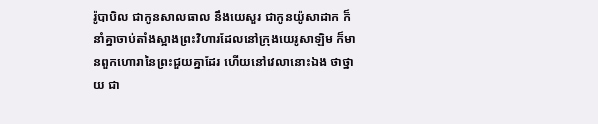រ៉ូបាបិល ជាកូនសាលធាល នឹងយេសួរ ជាកូនយ៉ូសាដាក ក៏នាំគ្នាចាប់តាំងស្អាងព្រះវិហារដែលនៅក្រុងយេរូសាឡិម ក៏មានពួកហោរានៃព្រះជួយគ្នាដែរ ហើយនៅវេលានោះឯង ថាថ្នាយ ជា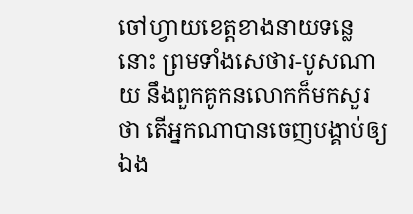ចៅហ្វាយខេត្តខាងនាយទន្លេនោះ ព្រមទាំងសេថារ-បូសណាយ នឹងពួកគូកនលោកក៏មកសួរថា តើអ្នកណាបានចេញបង្គាប់ឲ្យឯង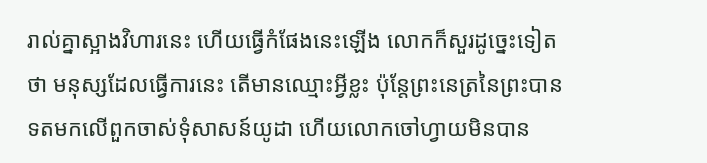រាល់គ្នាស្អាងវិហារនេះ ហើយធ្វើកំផែងនេះឡើង លោកក៏សួរដូច្នេះទៀតថា មនុស្សដែលធ្វើការនេះ តើមានឈ្មោះអ្វីខ្លះ ប៉ុន្តែព្រះនេត្រនៃព្រះបានទតមកលើពួកចាស់ទុំសាសន៍យូដា ហើយលោកចៅហ្វាយមិនបាន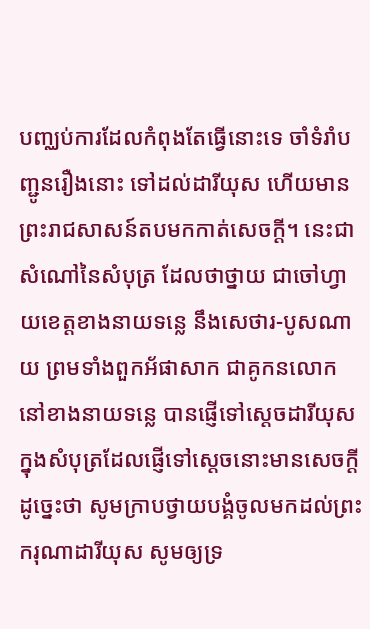បញ្ឈប់ការដែលកំពុងតែធ្វើនោះទេ ចាំទំរាំបញ្ជូនរឿងនោះ ទៅដល់ដារីយុស ហើយមានព្រះរាជសាសន៍តបមកកាត់សេចក្ដី។ នេះជាសំណៅនៃសំបុត្រ ដែលថាថ្នាយ ជាចៅហ្វាយខេត្តខាងនាយទន្លេ នឹងសេថារ-បូសណាយ ព្រមទាំងពួកអ័ផាសាក ជាគូកនលោក នៅខាងនាយទន្លេ បានផ្ញើទៅស្តេចដារីយុស ក្នុងសំបុត្រដែលផ្ញើទៅស្តេចនោះមានសេចក្ដីដូច្នេះថា សូមក្រាបថ្វាយបង្គំចូលមកដល់ព្រះករុណាដារីយុស សូមឲ្យទ្រ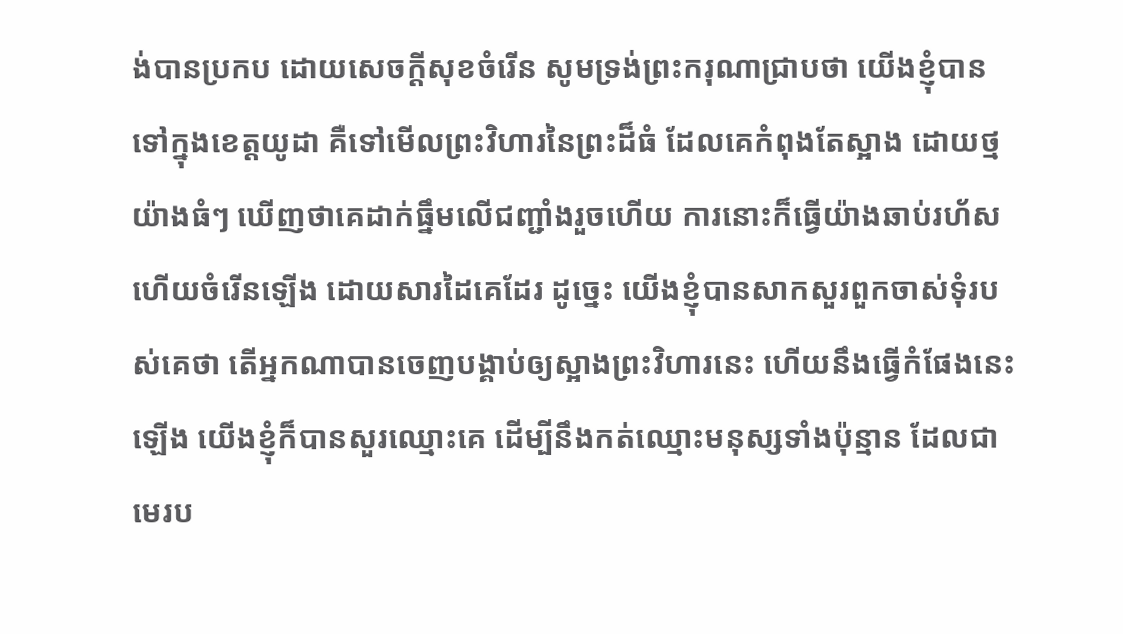ង់បានប្រកប ដោយសេចក្ដីសុខចំរើន សូមទ្រង់ព្រះករុណាជ្រាបថា យើងខ្ញុំបានទៅក្នុងខេត្តយូដា គឺទៅមើលព្រះវិហារនៃព្រះដ៏ធំ ដែលគេកំពុងតែស្អាង ដោយថ្មយ៉ាងធំៗ ឃើញថាគេដាក់ធ្នឹមលើជញ្ជាំងរួចហើយ ការនោះក៏ធ្វើយ៉ាងឆាប់រហ័ស ហើយចំរើនឡើង ដោយសារដៃគេដែរ ដូច្នេះ យើងខ្ញុំបានសាកសួរពួកចាស់ទុំរបស់គេថា តើអ្នកណាបានចេញបង្គាប់ឲ្យស្អាងព្រះវិហារនេះ ហើយនឹងធ្វើកំផែងនេះឡើង យើងខ្ញុំក៏បានសួរឈ្មោះគេ ដើម្បីនឹងកត់ឈ្មោះមនុស្សទាំងប៉ុន្មាន ដែលជាមេរប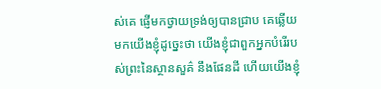ស់គេ ផ្ញើមកថ្វាយទ្រង់ឲ្យបានជ្រាប គេឆ្លើយមកយើងខ្ញុំដូច្នេះថា យើងខ្ញុំជាពួកអ្នកបំរើរបស់ព្រះនៃស្ថានសួគ៌ នឹងផែនដី ហើយយើងខ្ញុំ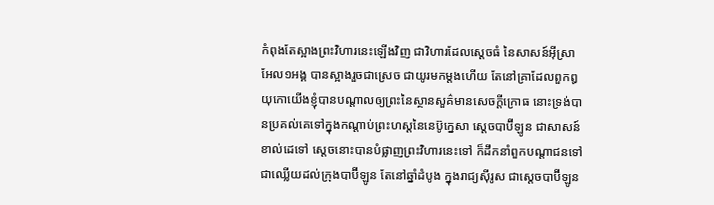កំពុងតែស្អាងព្រះវិហារនេះឡើងវិញ ជាវិហារដែលស្តេចធំ នៃសាសន៍អ៊ីស្រាអែល១អង្គ បានស្អាងរួចជាស្រេច ជាយូរមកម្តងហើយ តែនៅគ្រាដែលពួកឰយុកោយើងខ្ញុំបានបណ្តាលឲ្យព្រះនៃស្ថានសួគ៌មានសេចក្ដីក្រោធ នោះទ្រង់បានប្រគល់គេទៅក្នុងកណ្តាប់ព្រះហស្តនៃនេប៊ូក្នេសា ស្តេចបាប៊ីឡូន ជាសាសន៍ខាល់ដេទៅ ស្តេចនោះបានបំផ្លាញព្រះវិហារនេះទៅ ក៏ដឹកនាំពួកបណ្តាជនទៅជាឈ្លើយដល់ក្រុងបាប៊ីឡូន តែនៅឆ្នាំដំបូង ក្នុងរាជ្យស៊ីរូស ជាស្តេចបាប៊ីឡូន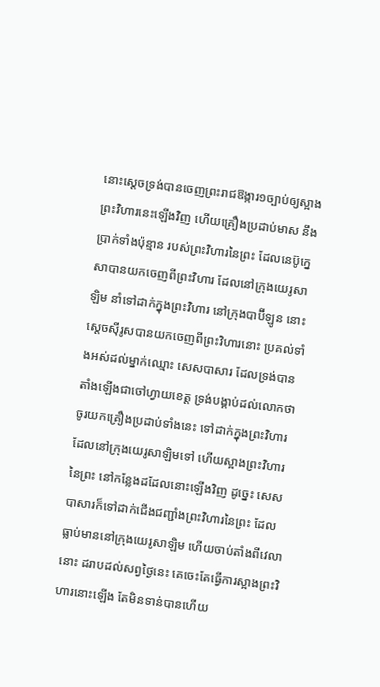នោះស្តេចទ្រង់បានចេញព្រះរាជឱង្ការ១ច្បាប់ឲ្យស្អាងព្រះវិហារនេះឡើងវិញ ហើយគ្រឿងប្រដាប់មាស នឹងប្រាក់ទាំងប៉ុន្មាន របស់ព្រះវិហារនៃព្រះ ដែលនេប៊ូក្នេសាបានយកចេញពីព្រះវិហារ ដែលនៅក្រុងយេរូសាឡិម នាំទៅដាក់ក្នុងព្រះវិហារ នៅក្រុងបាប៊ីឡូន នោះស្តេចស៊ីរូសបានយកចេញពីព្រះវិហារនោះ ប្រគល់ទាំងអស់ដល់ម្នាក់ឈ្មោះ សេសបាសារ ដែលទ្រង់បានតាំងឡើងជាចៅហ្វាយខេត្ត ទ្រង់បង្គាប់ដល់លោកថា ចូរយកគ្រឿងប្រដាប់ទាំងនេះ ទៅដាក់ក្នុងព្រះវិហារដែលនៅក្រុងយេរូសាឡិមទៅ ហើយស្អាងព្រះវិហារនៃព្រះ នៅកន្លែងដដែលនោះឡើងវិញ ដូច្នេះ សេសបាសារក៏ទៅដាក់ជើងជញ្ជាំងព្រះវិហារនៃព្រះ ដែលធ្លាប់មាននៅក្រុងយេរូសាឡិម ហើយចាប់តាំងពីវេលានោះ ដរាបដល់សព្វថ្ងៃនេះ គេចេះតែធ្វើការស្អាងព្រះវិហារនោះឡើង តែមិនទាន់បានហើយ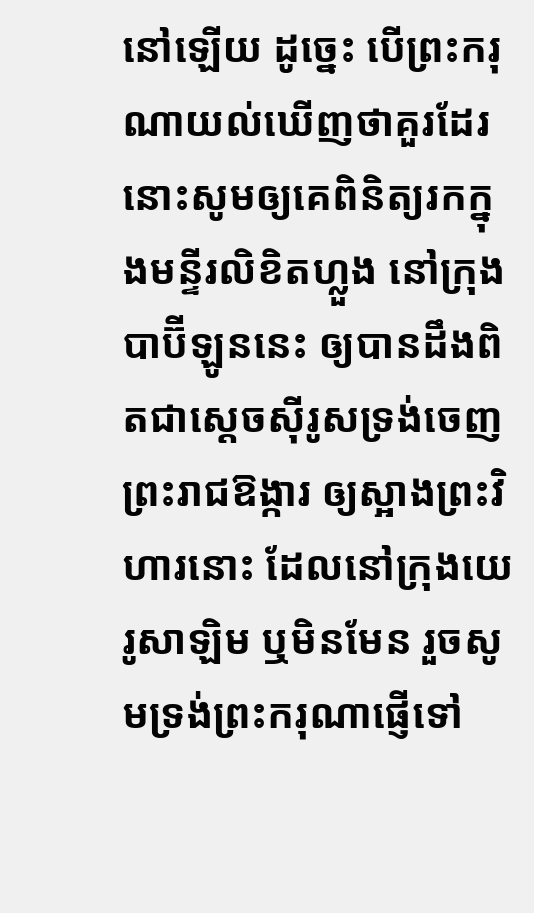នៅឡើយ ដូច្នេះ បើព្រះករុណាយល់ឃើញថាគួរដែរ នោះសូមឲ្យគេពិនិត្យរកក្នុងមន្ទីរលិខិតហ្លួង នៅក្រុងបាប៊ីឡូននេះ ឲ្យបានដឹងពិតជាស្តេចស៊ីរូសទ្រង់ចេញព្រះរាជឱង្ការ ឲ្យស្អាងព្រះវិហារនោះ ដែលនៅក្រុងយេរូសាឡិម ឬមិនមែន រួចសូមទ្រង់ព្រះករុណាផ្ញើទៅ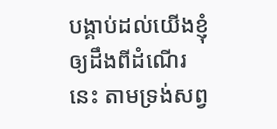បង្គាប់ដល់យើងខ្ញុំ ឲ្យដឹងពីដំណើរនេះ តាមទ្រង់សព្វ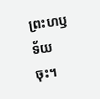ព្រះហឫទ័យចុះ។